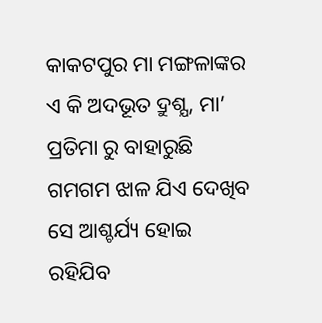କାକଟପୁର ମା ମଙ୍ଗଳାଙ୍କର ଏ କି ଅଦଭୂତ ଦ୍ରୁଶ୍ଯ, ମା’ ପ୍ରତିମା ରୁ ବାହାରୁଛି ଗମଗମ ଝାଳ ଯିଏ ଦେଖିବ ସେ ଆଶ୍ଚର୍ଯ୍ୟ ହୋଇ ରହିଯିବ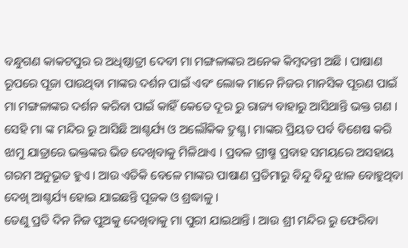ବନ୍ଧୁଗଣ କାକଟପୁର ର ଅଧିଷ୍ଠାତ୍ରୀ ଦେବୀ ମା ମଙ୍ଗଳାଙ୍କର ଅନେକ କିମ୍ବଦନ୍ତୀ ଅଛି । ପାଷାଣ ରୂପରେ ପୂଜା ପାଉଥିବା ମାଙ୍କର ଦର୍ଶନ ପାଇଁ ଏବଂ ଲୋକ ମାନେ ନିଜର ମାନସିକ ପୂରଣ ପାଇଁ ମା ମଙ୍ଗଳାଙ୍କର ଦର୍ଶନ କରିବା ପାଇଁ କାହିଁ କେତେ ଦୂର ରୁ ରାଜ୍ୟ ବାହାରୁ ଆସିଥାନ୍ତି ଭକ୍ତ ଗଣ ।
ସେହି ମା ଙ୍କ ମନ୍ଦିର ରୁ ଆସିଛି ଆଶ୍ଚର୍ଯ୍ୟ ଓ ଅଲୌକିକ ଦ୍ରୁଶ୍ଯ । ମାଙ୍କର ପ୍ରିୟତ ପର୍ବ ବିଶେଷ କରି ଝାମୁ ଯାତ୍ରାରେ ଭକ୍ତଙ୍କର ଭିଡ ଦେଖିବାକୁ ମିଳିଥାଏ । ପ୍ରବଳ ଗ୍ରୀଷ୍ମ ପ୍ରବାହ ସମୟରେ ଅସହାୟ ଗରମ ଅନୁଭୂତ ହୁଏ । ଆଉ ଏତିକି ବେଳେ ମାଙ୍କର ପାଷାଣ ପ୍ରତିମାରୁ ବିନ୍ଦୁ ବିନ୍ଦୁ ଝାଳ ବୋହୁଥିବା ଦେଖି ଆଶ୍ଚର୍ଯ୍ୟ ହୋଇ ଯାଇଛନ୍ତି ପୂଜକ ଓ ଶ୍ରଦ୍ଧାଳୁ ।
ତେଣୁ ପ୍ରତି ଦିନ ନିଜ ପୁଅକୁ ଦେଖିବାକୁ ମା ପୁରୀ ଯାଇଥାନ୍ତି । ଆଉ ଶ୍ରୀ ମନ୍ଦିର ରୁ ଫେରିବା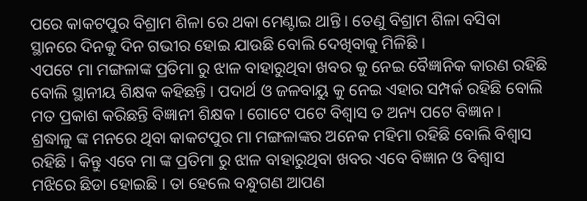ପରେ କାକଟପୁର ବିଶ୍ରାମ ଶିଳା ରେ ଥକା ମେଣ୍ଟାଇ ଥାନ୍ତି । ତେଣୁ ବିଶ୍ରାମ ଶିଳା ବସିବା ସ୍ଥାନରେ ଦିନକୁ ଦିନ ଗଭୀର ହୋଇ ଯାଉଛି ବୋଲି ଦେଖିବାକୁ ମିଳିଛି ।
ଏପଟେ ମା ମଙ୍ଗଳାଙ୍କ ପ୍ରତିମା ରୁ ଝାଳ ବାହାରୁଥିବା ଖବର କୁ ନେଇ ବୈଜ୍ଞାନିକ କାରଣ ରହିଛି ବୋଲି ସ୍ଥାନୀୟ ଶିକ୍ଷକ କହିଛନ୍ତି । ପଦାର୍ଥ ଓ ଜଳବାୟୁ କୁ ନେଇ ଏହାର ସମ୍ପର୍କ ରହିଛି ବୋଲି ମତ ପ୍ରକାଶ କରିଛନ୍ତି ବିଜ୍ଞାନୀ ଶିକ୍ଷକ । ଗୋଟେ ପଟେ ବିଶ୍ଵାସ ତ ଅନ୍ୟ ପଟେ ବିଜ୍ଞାନ ।
ଶ୍ରଦ୍ଧାଳୁ ଙ୍କ ମନରେ ଥିବା କାକଟପୁର ମା ମଙ୍ଗଳାଙ୍କର ଅନେକ ମହିମା ରହିଛି ବୋଲି ବିଶ୍ଵାସ ରହିଛି । କିନ୍ତୁ ଏବେ ମା ଙ୍କ ପ୍ରତିମା ରୁ ଝାଳ ବାହାରୁଥିବା ଖବର ଏବେ ବିଜ୍ଞାନ ଓ ବିଶ୍ଵାସ ମଝିରେ ଛିଡା ହୋଇଛି । ତା ହେଲେ ବନ୍ଧୁଗଣ ଆପଣ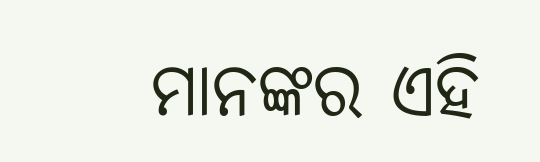ମାନଙ୍କର ଏହି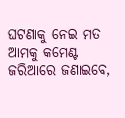ଘଟଣାକୁ ନେଇ ମତ ଆମକୁ କମେଣ୍ଟ ଜରିଆରେ ଜଣାଇବେ,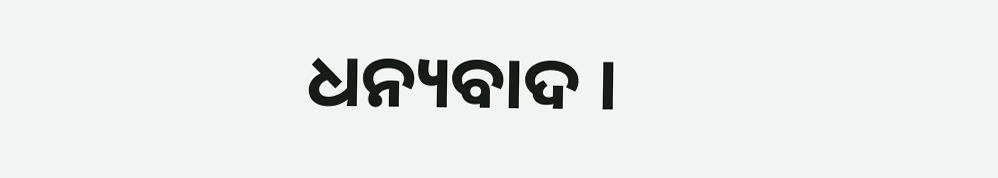ଧନ୍ୟବାଦ ।